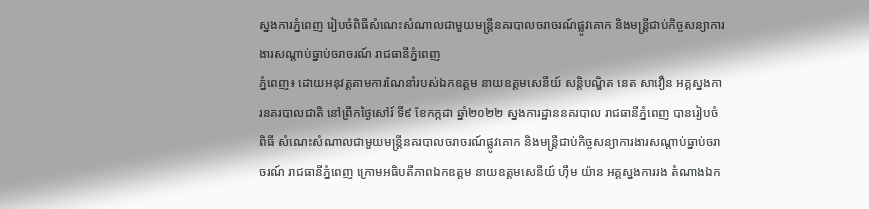ស្នងការភ្នំពេញ រៀបចំពិធីសំណេះសំណាលជាមួយមន្ត្រីនគរបាលចរាចរណ៍ផ្លូវគោក និងមន្ត្រីជាប់កិច្ចសន្យាការងារសណ្តាប់ធ្នាប់ចរាចរណ៍ រាជធានីភ្នំពេញ
ភ្នំពេញ៖ ដោយអនុវត្តតាមការណែនាំរបស់ឯកឧត្តម នាយឧត្តមសេនីយ៍ សន្តិបណ្ឌិត នេត សាវឿន អគ្គស្នងការនគរបាលជាតិ នៅព្រឹកថ្ងៃសៅរ៍ ទី៩ ខែកក្កដា ឆ្នាំ២០២២ ស្នងការដ្ឋាននគរបាល រាជធានីភ្នំពេញ បានរៀបចំពិធី សំណេះសំណាលជាមួយមន្ត្រីនគរបាលចរាចរណ៍ផ្លូវគោក និងមន្ត្រីជាប់កិច្ចសន្យាការងារសណ្តាប់ធ្នាប់ចរាចរណ៍ រាជធានីភ្នំពេញ ក្រោមអធិបតីភាពឯកឧត្តម នាយឧត្តមសេនីយ៍ ហ៊ឹម យ៉ាន អគ្គស្នងការរង តំណាងឯក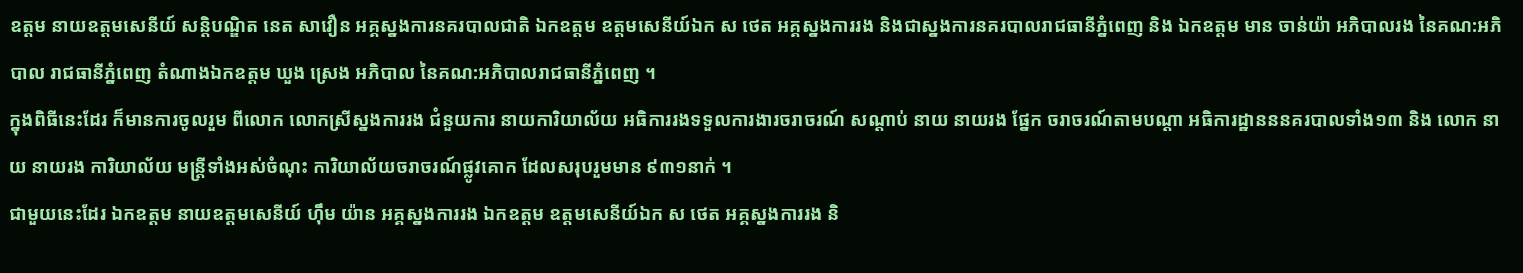ឧត្តម នាយឧត្តមសេនីយ៍ សន្តិបណ្ឌិត នេត សាវឿន អគ្គស្នងការនគរបាលជាតិ ឯកឧត្តម ឧត្តមសេនីយ៍ឯក ស ថេត អគ្គស្នងការរង និងជាស្នងការនគរបាលរាជធានីភ្នំពេញ និង ឯកឧត្តម មាន ចាន់យ៉ា អភិបាលរង នៃគណ:អភិបាល រាជធានីភ្នំពេញ តំណាងឯកឧត្តម ឃួង ស្រេង អភិបាល នៃគណ:អភិបាលរាជធានីភ្នំពេញ ។
ក្នុងពិធីនេះដែរ ក៏មានការចូលរួម ពីលោក លោកស្រីស្នងការរង ជំនួយការ នាយការិយាល័យ អធិការរងទទួលការងារចរាចរណ៍ សណ្តាប់ នាយ នាយរង ផ្នែក ចរាចរណ៍តាមបណ្តា អធិការដ្ឋានននគរបាលទាំង១៣ និង លោក នាយ នាយរង ការិយាល័យ មន្ត្រីទាំងអស់ចំណុះ ការិយាល័យចរាចរណ៍ផ្លូវគោក ដែលសរុបរួមមាន ៩៣១នាក់ ។
ជាមួយនេះដែរ ឯកឧត្តម នាយឧត្តមសេនីយ៍ ហ៊ឹម យ៉ាន អគ្គស្នងការរង ឯកឧត្តម ឧត្តមសេនីយ៍ឯក ស ថេត អគ្គស្នងការរង និ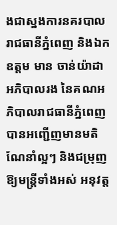ងជាស្នងការនគរបាលរាជធានីភ្នំពេញ និងឯកឧត្តម មាន ចាន់យ៉ាដា អភិបាលរង នៃគណអភិបាលរាជធានីភ្នំពេញ បានអញ្ជើញមានមតិណែនាំល្អៗ និងជម្រុញឱ្យមន្ត្រីទាំងអស់ អនុវត្ត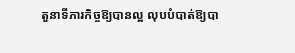តួនាទីភារកិច្ចឱ្យបានល្អ លុបបំបាត់ឱ្យបា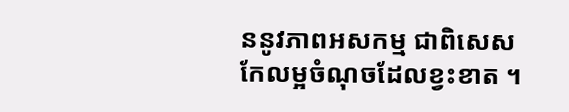ននូវភាពអសកម្ម ជាពិសេសកែលម្អចំណុចដែលខ្វះខាត ។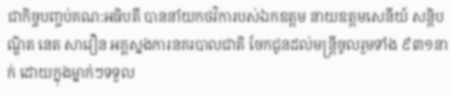ជាកិច្ចបញ្ចប់គណ:អធិបតី បាននាំយកថវិការបស់ឯកឧត្តម នាយឧត្តមសេនីយ៍ សន្តិបណ្ឌិត នេត សាវឿន អគ្គស្នងការនគរបាលជាតិ ចែកជូនដល់មន្ត្រីចូលរួមទាំង ៩៣១នាក់ ដោយក្នុងម្នាក់ៗទទួល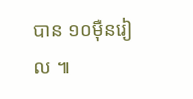បាន ១០ម៉ឺនរៀល ៕